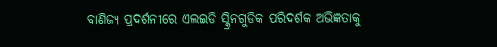ବାଣିଜ୍ୟ ପ୍ରଦର୍ଶନୀରେ ଏଲଇଡି ସ୍କ୍ରିନଗୁଡିକ ପରିଦର୍ଶକ ଅଭିଜ୍ଞତାକୁ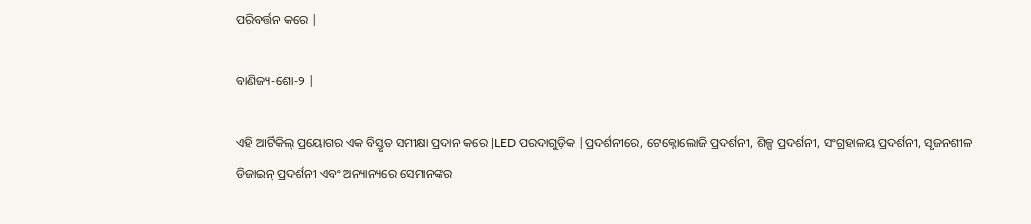ପରିବର୍ତ୍ତନ କରେ |

ବାଣିଜ୍ୟ-ଶୋ-୨ |

ଏହି ଆର୍ଟିକିଲ୍ ପ୍ରୟୋଗର ଏକ ବିସ୍ତୃତ ସମୀକ୍ଷା ପ୍ରଦାନ କରେ |LED ପରଦାଗୁଡ଼ିକ |ପ୍ରଦର୍ଶନୀରେ, ଟେକ୍ନୋଲୋଜି ପ୍ରଦର୍ଶନୀ, ଶିଳ୍ପ ପ୍ରଦର୍ଶନୀ, ସଂଗ୍ରହାଳୟ ପ୍ରଦର୍ଶନୀ, ସୃଜନଶୀଳ ଡିଜାଇନ୍ ପ୍ରଦର୍ଶନୀ ଏବଂ ଅନ୍ୟାନ୍ୟରେ ସେମାନଙ୍କର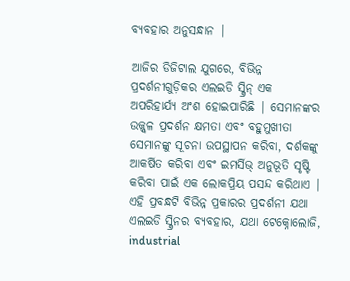ବ୍ୟବହାର ଅନୁସନ୍ଧାନ |

ଆଜିର ଡିଜିଟାଲ ଯୁଗରେ, ବିଭିନ୍ନ ପ୍ରଦର୍ଶନୀଗୁଡ଼ିକର ଏଲଇଡି ସ୍କ୍ରିନ୍ ଏକ ଅପରିହାର୍ଯ୍ୟ ଅଂଶ ହୋଇପାରିଛି | ସେମାନଙ୍କର ଉଜ୍ଜ୍ୱଳ ପ୍ରଦର୍ଶନ କ୍ଷମତା ଏବଂ ବହୁମୁଖୀତା ସେମାନଙ୍କୁ ସୂଚନା ଉପସ୍ଥାପନ କରିବା, ଦର୍ଶକଙ୍କୁ ଆକର୍ଷିତ କରିବା ଏବଂ ଇମର୍ସିଭ୍ ଅନୁଭୂତି ସୃଷ୍ଟି କରିବା ପାଇଁ ଏକ ଲୋକପ୍ରିୟ ପସନ୍ଦ କରିଥାଏ | ଏହି ପ୍ରବନ୍ଧଟି ବିଭିନ୍ନ ପ୍ରକାରର ପ୍ରଦର୍ଶନୀ ଯଥା ଏଲଇଡି ସ୍କ୍ରିନର ବ୍ୟବହାର, ଯଥା ଟେକ୍ନୋଲୋଜି, industrial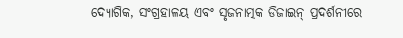ଦ୍ୟୋଗିକ, ସଂଗ୍ରହାଳୟ ଏବଂ ସୃଜନାତ୍ମକ ଡିଜାଇନ୍ ପ୍ରଦର୍ଶନୀରେ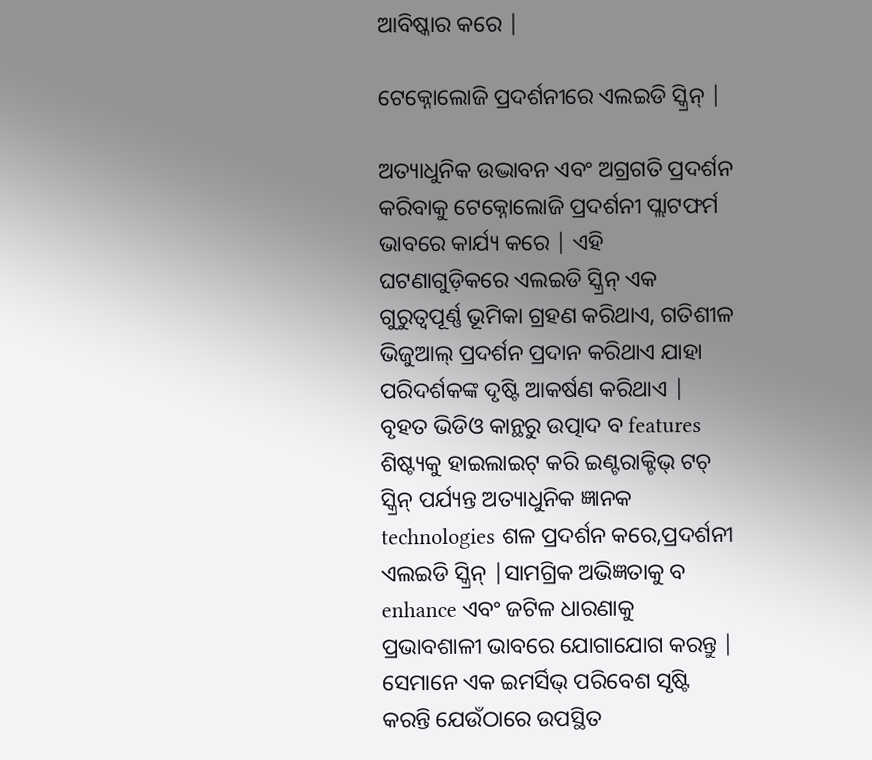ଆବିଷ୍କାର କରେ |

ଟେକ୍ନୋଲୋଜି ପ୍ରଦର୍ଶନୀରେ ଏଲଇଡି ସ୍କ୍ରିନ୍ |

ଅତ୍ୟାଧୁନିକ ଉଦ୍ଭାବନ ଏବଂ ଅଗ୍ରଗତି ପ୍ରଦର୍ଶନ କରିବାକୁ ଟେକ୍ନୋଲୋଜି ପ୍ରଦର୍ଶନୀ ପ୍ଲାଟଫର୍ମ ଭାବରେ କାର୍ଯ୍ୟ କରେ | ଏହି ଘଟଣାଗୁଡ଼ିକରେ ଏଲଇଡି ସ୍କ୍ରିନ୍ ଏକ ଗୁରୁତ୍ୱପୂର୍ଣ୍ଣ ଭୂମିକା ଗ୍ରହଣ କରିଥାଏ, ଗତିଶୀଳ ଭିଜୁଆଲ୍ ପ୍ରଦର୍ଶନ ପ୍ରଦାନ କରିଥାଏ ଯାହା ପରିଦର୍ଶକଙ୍କ ଦୃଷ୍ଟି ଆକର୍ଷଣ କରିଥାଏ | ବୃହତ ଭିଡିଓ କାନ୍ଥରୁ ଉତ୍ପାଦ ବ features ଶିଷ୍ଟ୍ୟକୁ ହାଇଲାଇଟ୍ କରି ଇଣ୍ଟରାକ୍ଟିଭ୍ ଟଚ୍ ସ୍କ୍ରିନ୍ ପର୍ଯ୍ୟନ୍ତ ଅତ୍ୟାଧୁନିକ ଜ୍ଞାନକ technologies ଶଳ ପ୍ରଦର୍ଶନ କରେ,ପ୍ରଦର୍ଶନୀ ଏଲଇଡି ସ୍କ୍ରିନ୍ |ସାମଗ୍ରିକ ଅଭିଜ୍ଞତାକୁ ବ enhance ଏବଂ ଜଟିଳ ଧାରଣାକୁ ପ୍ରଭାବଶାଳୀ ଭାବରେ ଯୋଗାଯୋଗ କରନ୍ତୁ | ସେମାନେ ଏକ ଇମର୍ସିଭ୍ ପରିବେଶ ସୃଷ୍ଟି କରନ୍ତି ଯେଉଁଠାରେ ଉପସ୍ଥିତ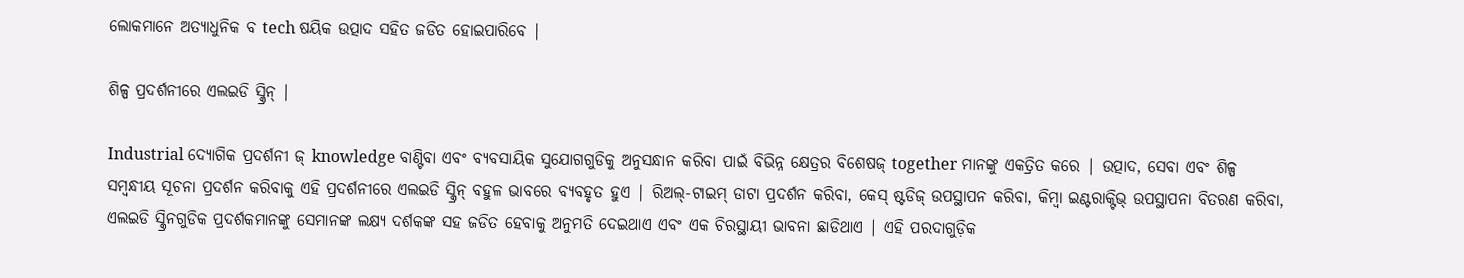ଲୋକମାନେ ଅତ୍ୟାଧୁନିକ ବ tech ଷୟିକ ଉତ୍ପାଦ ସହିତ ଜଡିତ ହୋଇପାରିବେ |

ଶିଳ୍ପ ପ୍ରଦର୍ଶନୀରେ ଏଲଇଡି ସ୍କ୍ରିନ୍ |

Industrial ଦ୍ୟୋଗିକ ପ୍ରଦର୍ଶନୀ ଜ୍ knowledge ବାଣ୍ଟିବା ଏବଂ ବ୍ୟବସାୟିକ ସୁଯୋଗଗୁଡିକୁ ଅନୁସନ୍ଧାନ କରିବା ପାଇଁ ବିଭିନ୍ନ କ୍ଷେତ୍ରର ବିଶେଷଜ୍ together ମାନଙ୍କୁ ଏକତ୍ରିତ କରେ | ଉତ୍ପାଦ, ସେବା ଏବଂ ଶିଳ୍ପ ସମ୍ବନ୍ଧୀୟ ସୂଚନା ପ୍ରଦର୍ଶନ କରିବାକୁ ଏହି ପ୍ରଦର୍ଶନୀରେ ଏଲଇଡି ସ୍କ୍ରିନ୍ ବହୁଳ ଭାବରେ ବ୍ୟବହୃତ ହୁଏ | ରିଅଲ୍-ଟାଇମ୍ ଡାଟା ପ୍ରଦର୍ଶନ କରିବା, କେସ୍ ଷ୍ଟଡିଜ୍ ଉପସ୍ଥାପନ କରିବା, କିମ୍ବା ଇଣ୍ଟରାକ୍ଟିଭ୍ ଉପସ୍ଥାପନା ବିତରଣ କରିବା, ଏଲଇଡି ସ୍କ୍ରିନଗୁଡିକ ପ୍ରଦର୍ଶକମାନଙ୍କୁ ସେମାନଙ୍କ ଲକ୍ଷ୍ୟ ଦର୍ଶକଙ୍କ ସହ ଜଡିତ ହେବାକୁ ଅନୁମତି ଦେଇଥାଏ ଏବଂ ଏକ ଚିରସ୍ଥାୟୀ ଭାବନା ଛାଡିଥାଏ | ଏହି ପରଦାଗୁଡ଼ିକ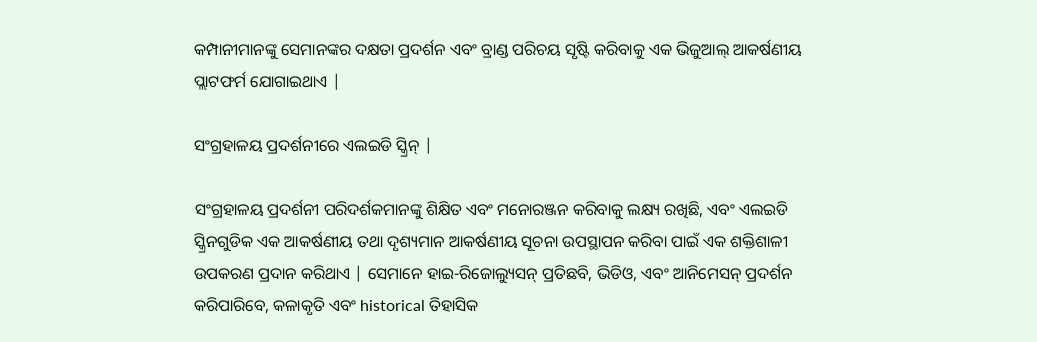କମ୍ପାନୀମାନଙ୍କୁ ସେମାନଙ୍କର ଦକ୍ଷତା ପ୍ରଦର୍ଶନ ଏବଂ ବ୍ରାଣ୍ଡ ପରିଚୟ ସୃଷ୍ଟି କରିବାକୁ ଏକ ଭିଜୁଆଲ୍ ଆକର୍ଷଣୀୟ ପ୍ଲାଟଫର୍ମ ଯୋଗାଇଥାଏ |

ସଂଗ୍ରହାଳୟ ପ୍ରଦର୍ଶନୀରେ ଏଲଇଡି ସ୍କ୍ରିନ୍ |

ସଂଗ୍ରହାଳୟ ପ୍ରଦର୍ଶନୀ ପରିଦର୍ଶକମାନଙ୍କୁ ଶିକ୍ଷିତ ଏବଂ ମନୋରଞ୍ଜନ କରିବାକୁ ଲକ୍ଷ୍ୟ ରଖିଛି, ଏବଂ ଏଲଇଡି ସ୍କ୍ରିନଗୁଡିକ ଏକ ଆକର୍ଷଣୀୟ ତଥା ଦୃଶ୍ୟମାନ ଆକର୍ଷଣୀୟ ସୂଚନା ଉପସ୍ଥାପନ କରିବା ପାଇଁ ଏକ ଶକ୍ତିଶାଳୀ ଉପକରଣ ପ୍ରଦାନ କରିଥାଏ | ସେମାନେ ହାଇ-ରିଜୋଲ୍ୟୁସନ୍ ପ୍ରତିଛବି, ଭିଡିଓ, ଏବଂ ଆନିମେସନ୍ ପ୍ରଦର୍ଶନ କରିପାରିବେ, କଳାକୃତି ଏବଂ historical ତିହାସିକ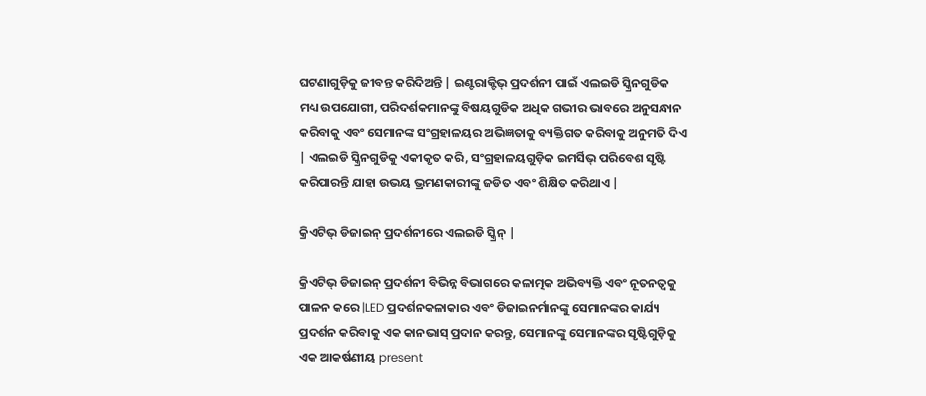ଘଟଣାଗୁଡ଼ିକୁ ଜୀବନ୍ତ କରିଦିଅନ୍ତି | ଇଣ୍ଟରାକ୍ଟିଭ୍ ପ୍ରଦର୍ଶନୀ ପାଇଁ ଏଲଇଡି ସ୍କ୍ରିନଗୁଡିକ ମଧ୍ୟ ଉପଯୋଗୀ, ପରିଦର୍ଶକମାନଙ୍କୁ ବିଷୟଗୁଡିକ ଅଧିକ ଗଭୀର ଭାବରେ ଅନୁସନ୍ଧାନ କରିବାକୁ ଏବଂ ସେମାନଙ୍କ ସଂଗ୍ରହାଳୟର ଅଭିଜ୍ଞତାକୁ ବ୍ୟକ୍ତିଗତ କରିବାକୁ ଅନୁମତି ଦିଏ | ଏଲଇଡି ସ୍କ୍ରିନଗୁଡିକୁ ଏକୀକୃତ କରି, ସଂଗ୍ରହାଳୟଗୁଡ଼ିକ ଇମର୍ସିଭ୍ ପରିବେଶ ସୃଷ୍ଟି କରିପାରନ୍ତି ଯାହା ଉଭୟ ଭ୍ରମଣକାରୀଙ୍କୁ ଜଡିତ ଏବଂ ଶିକ୍ଷିତ କରିଥାଏ |

କ୍ରିଏଟିଭ୍ ଡିଜାଇନ୍ ପ୍ରଦର୍ଶନୀରେ ଏଲଇଡି ସ୍କ୍ରିନ୍ |

କ୍ରିଏଟିଭ୍ ଡିଜାଇନ୍ ପ୍ରଦର୍ଶନୀ ବିଭିନ୍ନ ବିଭାଗରେ କଳାତ୍ମକ ଅଭିବ୍ୟକ୍ତି ଏବଂ ନୂତନତ୍ୱକୁ ପାଳନ କରେ |LED ପ୍ରଦର୍ଶନକଳାକାର ଏବଂ ଡିଜାଇନର୍ମାନଙ୍କୁ ସେମାନଙ୍କର କାର୍ଯ୍ୟ ପ୍ରଦର୍ଶନ କରିବାକୁ ଏକ କାନଭାସ୍ ପ୍ରଦାନ କରନ୍ତୁ, ସେମାନଙ୍କୁ ସେମାନଙ୍କର ସୃଷ୍ଟିଗୁଡ଼ିକୁ ଏକ ଆକର୍ଷଣୀୟ present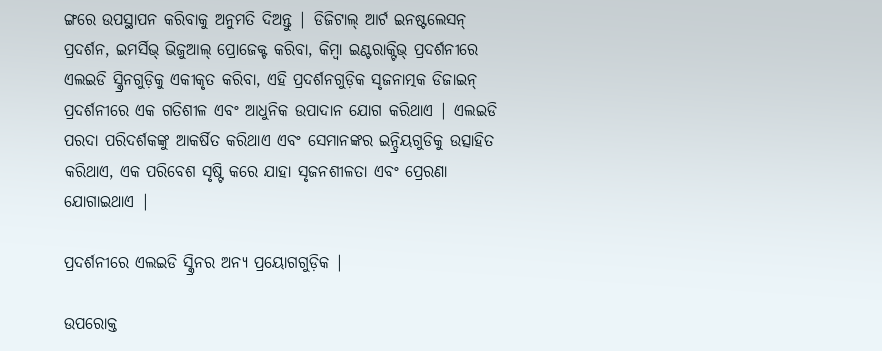ଙ୍ଗରେ ଉପସ୍ଥାପନ କରିବାକୁ ଅନୁମତି ଦିଅନ୍ତୁ | ଡିଜିଟାଲ୍ ଆର୍ଟ ଇନଷ୍ଟଲେସନ୍ ପ୍ରଦର୍ଶନ, ଇମର୍ସିଭ୍ ଭିଜୁଆଲ୍ ପ୍ରୋଜେକ୍ଟ କରିବା, କିମ୍ବା ଇଣ୍ଟରାକ୍ଟିଭ୍ ପ୍ରଦର୍ଶନୀରେ ଏଲଇଡି ସ୍କ୍ରିନଗୁଡ଼ିକୁ ଏକୀକୃତ କରିବା, ଏହି ପ୍ରଦର୍ଶନଗୁଡ଼ିକ ସୃଜନାତ୍ମକ ଡିଜାଇନ୍ ପ୍ରଦର୍ଶନୀରେ ଏକ ଗତିଶୀଳ ଏବଂ ଆଧୁନିକ ଉପାଦାନ ଯୋଗ କରିଥାଏ | ଏଲଇଡି ପରଦା ପରିଦର୍ଶକଙ୍କୁ ଆକର୍ଷିତ କରିଥାଏ ଏବଂ ସେମାନଙ୍କର ଇନ୍ଦ୍ରିୟଗୁଡିକୁ ଉତ୍ସାହିତ କରିଥାଏ, ଏକ ପରିବେଶ ସୃଷ୍ଟି କରେ ଯାହା ସୃଜନଶୀଳତା ଏବଂ ପ୍ରେରଣା ଯୋଗାଇଥାଏ |

ପ୍ରଦର୍ଶନୀରେ ଏଲଇଡି ସ୍କ୍ରିନର ଅନ୍ୟ ପ୍ରୟୋଗଗୁଡ଼ିକ |

ଉପରୋକ୍ତ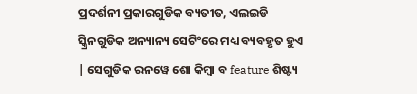ପ୍ରଦର୍ଶନୀ ପ୍ରକାରଗୁଡିକ ବ୍ୟତୀତ, ଏଲଇଡି ସ୍କ୍ରିନଗୁଡିକ ଅନ୍ୟାନ୍ୟ ସେଟିଂରେ ମଧ୍ୟ ବ୍ୟବହୃତ ହୁଏ | ସେଗୁଡିକ ରନୱେ ଶୋ କିମ୍ବା ବ feature ଶିଷ୍ଟ୍ୟ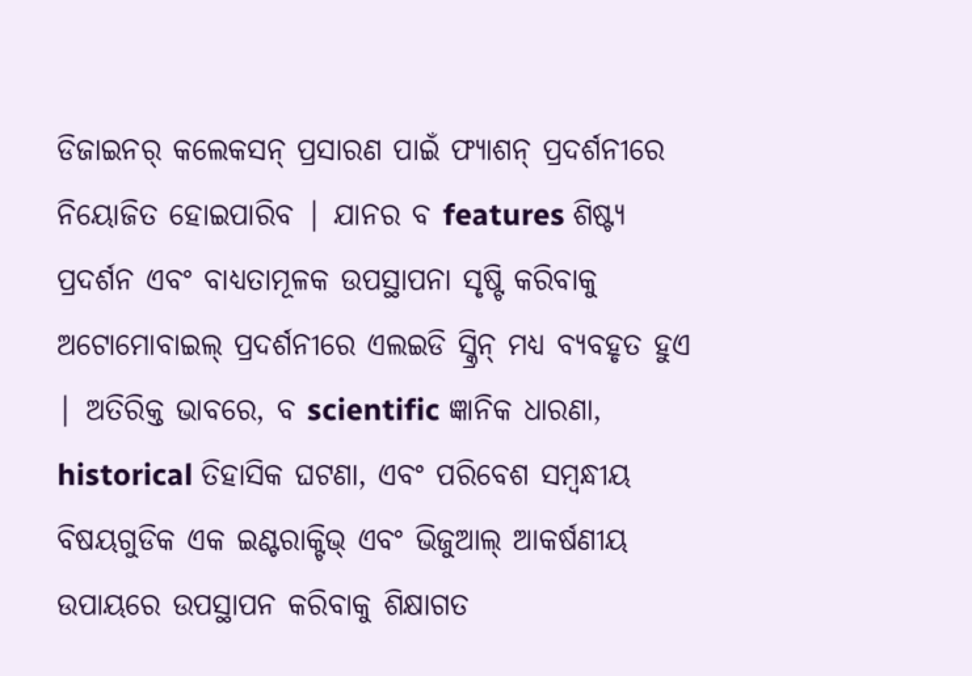ଡିଜାଇନର୍ କଲେକସନ୍ ପ୍ରସାରଣ ପାଇଁ ଫ୍ୟାଶନ୍ ପ୍ରଦର୍ଶନୀରେ ନିୟୋଜିତ ହୋଇପାରିବ | ଯାନର ବ features ଶିଷ୍ଟ୍ୟ ପ୍ରଦର୍ଶନ ଏବଂ ବାଧ୍ୟତାମୂଳକ ଉପସ୍ଥାପନା ସୃଷ୍ଟି କରିବାକୁ ଅଟୋମୋବାଇଲ୍ ପ୍ରଦର୍ଶନୀରେ ଏଲଇଡି ସ୍କ୍ରିନ୍ ମଧ୍ୟ ବ୍ୟବହୃତ ହୁଏ | ଅତିରିକ୍ତ ଭାବରେ, ବ scientific ଜ୍ଞାନିକ ଧାରଣା, historical ତିହାସିକ ଘଟଣା, ଏବଂ ପରିବେଶ ସମ୍ବନ୍ଧୀୟ ବିଷୟଗୁଡିକ ଏକ ଇଣ୍ଟରାକ୍ଟିଭ୍ ଏବଂ ଭିଜୁଆଲ୍ ଆକର୍ଷଣୀୟ ଉପାୟରେ ଉପସ୍ଥାପନ କରିବାକୁ ଶିକ୍ଷାଗତ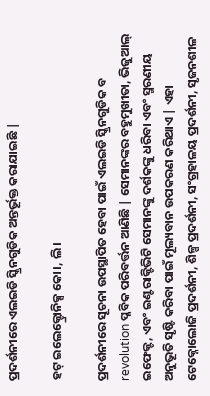ପ୍ରଦର୍ଶନୀରେ ଏଲଇଡି ସ୍କ୍ରିନଗୁଡିକ ଅନ୍ତର୍ଭୂକ୍ତ କରାଯାଇଛି |

ହଟ୍ ଇଲେକ୍ଟ୍ରୋନିକ୍ସ କୋ।, ଲି।

ପ୍ରଦର୍ଶନୀରେ ସୂଚନା ଉପସ୍ଥାପିତ ହେବା ପାଇଁ ଏଲଇଡି ସ୍କ୍ରିନଗୁଡିକ ବ revolution ପ୍ଳବିକ ପରିବର୍ତ୍ତନ ଆଣିଛି | ସେମାନଙ୍କର ବହୁମୁଖୀତା, ଭିଜୁଆଲ୍ ଇଫେକ୍ଟ, ଏବଂ ଇଣ୍ଟରାକ୍ଟିଭିଟି ସେମାନଙ୍କୁ ଦର୍ଶକଙ୍କୁ ଧରିବା ଏବଂ ସ୍ମରଣୀୟ ଅନୁଭୂତି ସୃଷ୍ଟି କରିବା ପାଇଁ ମୂଲ୍ୟବାନ ଉପକରଣ କରିଥାଏ | ଏହା ଟେକ୍ନୋଲୋଜି ପ୍ରଦର୍ଶନୀ, ଶିଳ୍ପ ପ୍ରଦର୍ଶନୀ, ସଂଗ୍ରହାଳୟ ପ୍ରଦର୍ଶନୀ, ସୃଜନଶୀଳ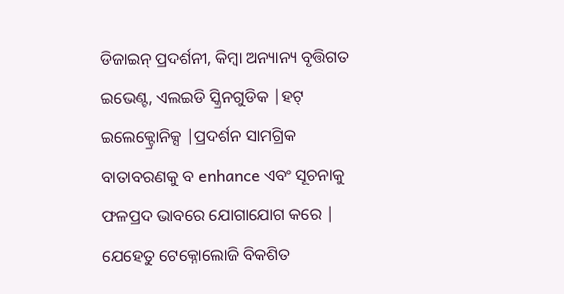ଡିଜାଇନ୍ ପ୍ରଦର୍ଶନୀ, କିମ୍ବା ଅନ୍ୟାନ୍ୟ ବୃତ୍ତିଗତ ଇଭେଣ୍ଟ, ଏଲଇଡି ସ୍କ୍ରିନଗୁଡିକ |ହଟ୍ ଇଲେକ୍ଟ୍ରୋନିକ୍ସ |ପ୍ରଦର୍ଶନ ସାମଗ୍ରିକ ବାତାବରଣକୁ ବ enhance ଏବଂ ସୂଚନାକୁ ଫଳପ୍ରଦ ଭାବରେ ଯୋଗାଯୋଗ କରେ | ଯେହେତୁ ଟେକ୍ନୋଲୋଜି ବିକଶିତ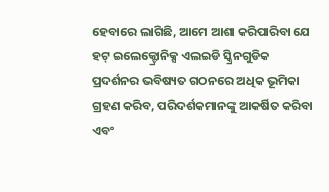ହେବାରେ ଲାଗିଛି, ଆମେ ଆଶା କରିପାରିବା ଯେ ହଟ୍ ଇଲେକ୍ଟ୍ରୋନିକ୍ସ ଏଲଇଡି ସ୍କ୍ରିନଗୁଡିକ ପ୍ରଦର୍ଶନର ଭବିଷ୍ୟତ ଗଠନରେ ଅଧିକ ଭୂମିକା ଗ୍ରହଣ କରିବ, ପରିଦର୍ଶକମାନଙ୍କୁ ଆକର୍ଷିତ କରିବା ଏବଂ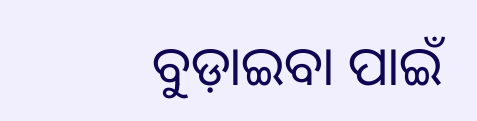ବୁଡ଼ାଇବା ପାଇଁ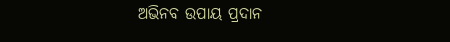ଅଭିନବ ଉପାୟ ପ୍ରଦାନ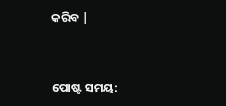କରିବ |


ପୋଷ୍ଟ ସମୟ: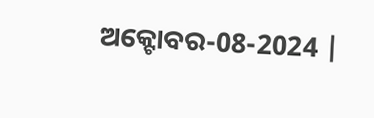ଅକ୍ଟୋବର-08-2024 |